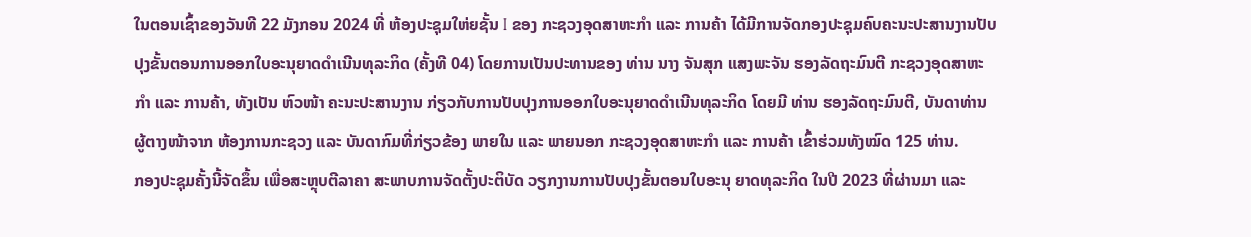ໃນຕອນເຊົ້າຂອງວັນທີ 22 ມັງກອນ 2024 ທີ່ ຫ້ອງປະຊຸມໃຫ່ຍຊັ້ນ I ຂອງ ກະຊວງອຸດສາຫະກໍາ ແລະ ການຄ້າ ໄດ້ມີການຈັດກອງປະຊຸມຄົບຄະນະປະສານງານປັບປຸງຂັ້ນຕອນການອອກໃບອະນຸຍາດດໍາເນີນທຸລະກິດ (ຄັ້ງທີ 04) ໂດຍການເປັນປະທານຂອງ ທ່ານ ນາງ ຈັນສຸກ ແສງພະຈັນ ຮອງລັດຖະມົນຕີ ກະຊວງອຸດສາຫະກໍາ ແລະ ການຄ້າ, ທັງເປັນ ຫົວໜ້າ ຄະນະປະສານງານ ກ່ຽວກັບການປັບປຸງການອອກໃບອະນຸຍາດດໍາເນີນທຸລະກິດ ໂດຍມີ ທ່ານ ຮອງລັດຖະມົນຕີ, ບັນດາທ່ານຜູ້ຕາງໜ້າຈາກ ຫ້ອງການກະຊວງ ແລະ ບັນດາກົມທີ່ກ່ຽວຂ້ອງ ພາຍໃນ ແລະ ພາຍນອກ ກະຊວງອຸດສາຫະກຳ ແລະ ການຄ້າ ເຂົ້າຮ່ວມທັງໝົດ 125 ທ່ານ.
ກອງປະຊຸມຄັ້ງນີ້ຈັດຂຶ້ນ ເພື່ອສະຫຼຸບຕີລາຄາ ສະພາບການຈັດຕັ້ງປະຕິບັດ ວຽກງານການປັບປຸງຂັ້ນຕອນໃບອະນຸ ຍາດທຸລະກິດ ໃນປີ 2023 ທີ່ຜ່ານມາ ແລະ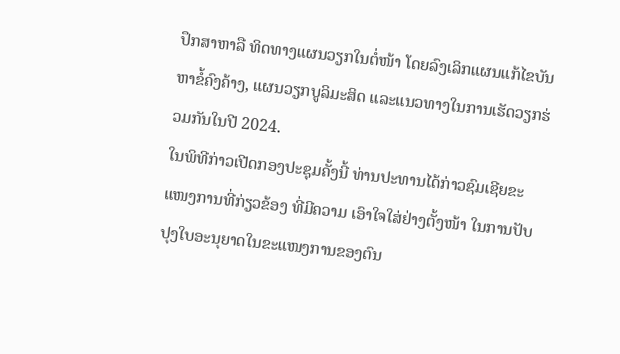ປຶກສາຫາລື ທິດທາງແຜນວຽກໃນຕໍ່ໜ້າ ໂດຍລົງເລິກແຜນແກ້ໄຂບັນຫາຂໍ້ຄົງຄ້າງ, ແຜນວຽກບູລິມະສິດ ແລະແນວທາງໃນການເຮັດວຽກຮ່ວມກັນໃນປີ 2024.
ໃນພິທີກ່າວເປີດກອງປະຊຸມຄັ້ງນີ້ ທ່ານປະທານໄດ້ກ່າວຊົມເຊີຍຂະແໜງການທີ່ກ່ຽວຂ້ອງ ທີ່ມີຄວາມ ເອົາໃຈໃສ່ຢ່າງຕັ້ງໜ້າ ໃນການປັບປຸງໃບອະນຸຍາດໃນຂະແໜງການຂອງຕົນ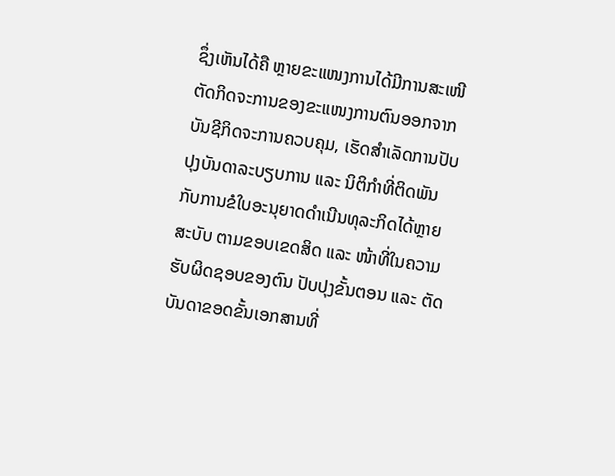ຊຶ່ງເຫັນໄດ້ຄື ຫຼາຍຂະແໜງການໄດ້ມີການສະເໜີຕັດກິດຈະການຂອງຂະແໜງການຕົນອອກຈາກບັນຊີກິດຈະການຄວບຄຸມ, ເຮັດສໍາເລັດການປັບປຸງບັນດາລະບຽບການ ແລະ ນິຕິກໍາທີ່ຕິດພັນກັບການຂໍໃບອະນຸຍາດດໍາເນີນທຸລະກິດໄດ້ຫຼາຍສະບັບ ຕາມຂອບເຂດສິດ ແລະ ໜ້າທີ່ໃນຄວາມຮັບຜິດຊອບຂອງຕົນ ປັບປຸງຂັ້ນຕອນ ແລະ ຕັດບັນດາຂອດຂັ້ນເອກສານທີ່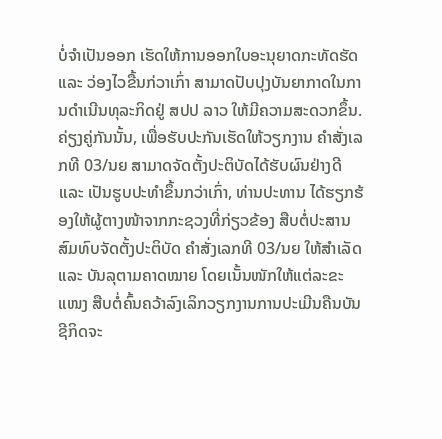ບໍ່ຈໍາເປັນອອກ ເຮັດໃຫ້ການອອກໃບອະນຸຍາດກະທັດຮັດ ແລະ ວ່ອງໄວຂື້ນກ່ວາເກົ່າ ສາມາດປັບປຸງບັນຍາກາດໃນການດໍາເນີນທຸລະກິດຢູ່ ສປປ ລາວ ໃຫ້ມີຄວາມສະດວກຂຶ້ນ.
ຄ່ຽງຄູ່ກັນນັ້ນ, ເພື່ອຮັບປະກັນເຮັດໃຫ້ວຽກງານ ຄໍາສັ່ງເລກທີ 03/ນຍ ສາມາດຈັດຕັ້ງປະຕິບັດໄດ້ຮັບຜົນຢ່າງດີ ແລະ ເປັນຮູບປະທໍາຂຶ້ນກວ່າເກົ່າ, ທ່ານປະທານ ໄດ້ຮຽກຮ້ອງໃຫ້ຜູ້ຕາງໜ້າຈາກກະຊວງທີ່ກ່ຽວຂ້ອງ ສືບຕໍ່ປະສານສົມທົບຈັດຕັ້ງປະຕິບັດ ຄໍາສັ່ງເລກທີ 03/ນຍ ໃຫ້ສໍາເລັດ ແລະ ບັນລຸຕາມຄາດໝາຍ ໂດຍເນັ້ນໜັກໃຫ້ແຕ່ລະຂະແໜງ ສືບຕໍ່ຄົ້ນຄວ້າລົງເລິກວຽກງານການປະເມີນຄືນບັນຊີກິດຈະ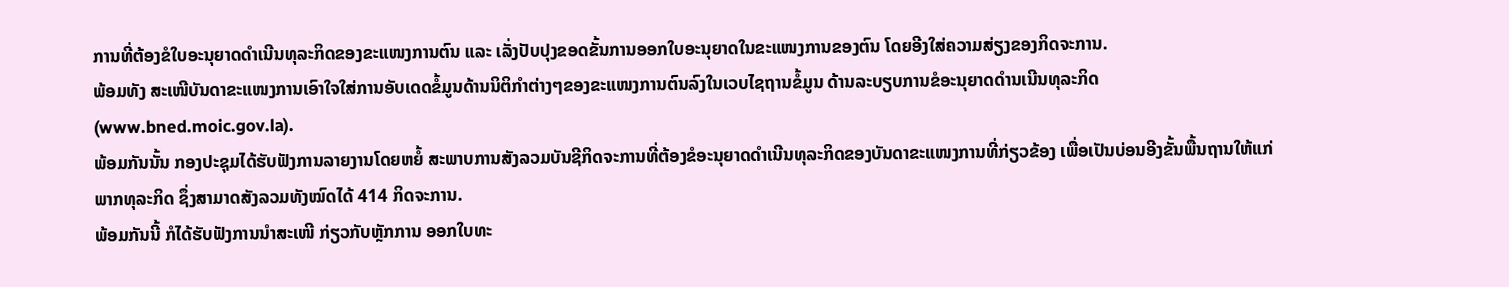ການທີ່ຕ້ອງຂໍໃບອະນຸຍາດດໍາເນີນທຸລະກິດຂອງຂະແໜງການຕົນ ແລະ ເລັ່ງປັບປຸງຂອດຂັ້ນການອອກໃບອະນຸຍາດໃນຂະແໜງການຂອງຕົນ ໂດຍອີງໃສ່ຄວາມສ່ຽງຂອງກິດຈະການ.
ພ້ອມທັງ ສະເໜີບັນດາຂະແໜງການເອົາໃຈໃສ່ການອັບເດດຂໍ້ມູນດ້ານນິຕິກໍາຕ່າງໆຂອງຂະແໜງການຕົນລົງໃນເວບໄຊຖານຂໍ້ມູນ ດ້ານລະບຽບການຂໍອະນຸຍາດດຳນເນີນທຸລະກິດ (www.bned.moic.gov.la).
ພ້ອມກັນນັ້ນ ກອງປະຊຸມໄດ້ຮັບຟັງການລາຍງານໂດຍຫຍໍ້ ສະພາບການສັງລວມບັນຊີກິດຈະການທີ່ຕ້ອງຂໍອະນຸຍາດດຳເນີນທຸລະກິດຂອງບັນດາຂະແໜງການທີ່ກ່ຽວຂ້ອງ ເພື່ອເປັນບ່ອນອີງຂັ້ນພື້ນຖານໃຫ້ແກ່ພາກທຸລະກິດ ຊຶ່ງສາມາດສັງລວມທັງໝົດໄດ້ 414 ກິດຈະການ.
ພ້ອມກັນນີ້ ກໍໄດ້ຮັບຟັງການນໍາສະເໜີ ກ່ຽວກັບຫຼັກການ ອອກໃບທະ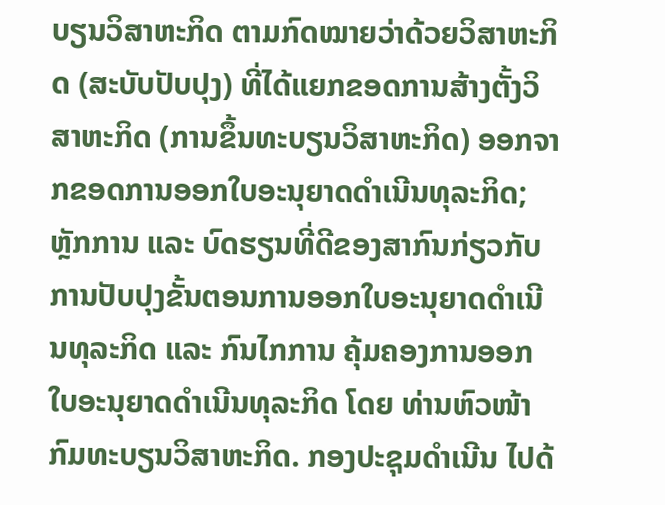ບຽນວິສາຫະກິດ ຕາມກົດໝາຍວ່າດ້ວຍວິສາຫະກິດ (ສະບັບປັບປຸງ) ທີ່ໄດ້ແຍກຂອດການສ້າງຕັ້ງວິສາຫະກິດ (ການຂຶ້ນທະບຽນວິສາຫະກິດ) ອອກຈາກຂອດການອອກໃບອະນຸຍາດດຳເນີນທຸລະກິດ; ຫຼັກການ ແລະ ບົດຮຽນທີ່ດີຂອງສາກົນກ່ຽວກັບ ການປັບປຸງຂັ້ນຕອນການອອກໃບອະນຸຍາດດໍາເນີນທຸລະກິດ ແລະ ກົນໄກການ ຄຸ້ມຄອງການອອກໃບອະນຸຍາດດໍາເນີນທຸລະກິດ ໂດຍ ທ່ານຫົວໜ້າກົມທະບຽນວິສາຫະກິດ. ກອງປະຊຸມດໍາເນີນ ໄປດ້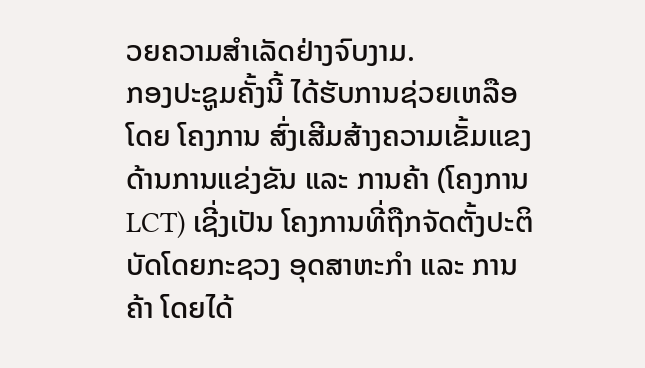ວຍຄວາມສໍາເລັດຢ່າງຈົບງາມ.
ກອງປະຊູມຄັ້ງນີ້ ໄດ້ຮັບການຊ່ວຍເຫລືອໂດຍ ໂຄງການ ສົ່ງເສີມສ້າງຄວາມເຂັ້ມແຂງດ້ານການແຂ່ງຂັນ ແລະ ການຄ້າ (ໂຄງການ LCT) ເຊີ່ງເປັນ ໂຄງການທີ່ຖືກຈັດຕັ້ງປະຕິບັດໂດຍກະຊວງ ອຸດສາຫະກໍາ ແລະ ການຄ້າ ໂດຍໄດ້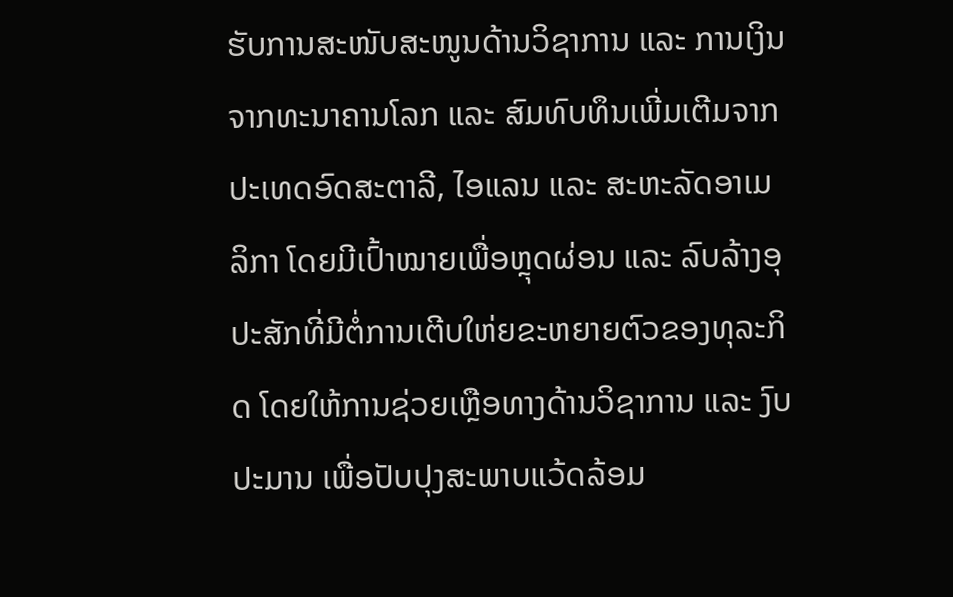ຮັບການສະໜັບສະໜູນດ້ານວິຊາການ ແລະ ການເງິນຈາກທະນາຄານໂລກ ແລະ ສົມທົບທຶນເພີ່ມເຕີມຈາກປະເທດອົດສະຕາລີ, ໄອແລນ ແລະ ສະຫະລັດອາເມລິກາ ໂດຍມີເປົ້າໝາຍເພື່ອຫຼຸດຜ່ອນ ແລະ ລົບລ້າງອຸປະສັກທີ່ມີຕໍ່ການເຕີບໃຫ່ຍຂະຫຍາຍຕົວຂອງທຸລະກິດ ໂດຍໃຫ້ການຊ່ວຍເຫຼືອທາງດ້ານວິຊາການ ແລະ ງົບປະມານ ເພື່ອປັບປຸງສະພາບແວ້ດລ້ອມ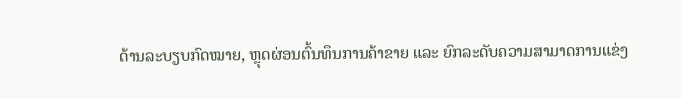ດ້ານລະບຽບກົດໝາຍ, ຫຼຸດຜ່ອນຕົ້ນທຶນການຄ້າຂາຍ ແລະ ຍົກລະດັບຄວາມສາມາດການແຂ່ງ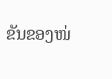ຂັນຂອງໜ່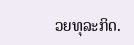ວຍທຸລະກິດ.